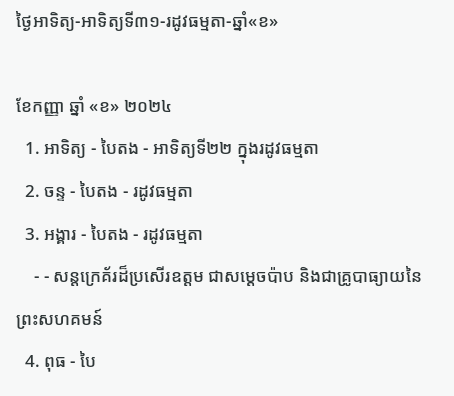ថ្ងៃអាទិត្យ-អាទិត្យទី៣១-រដូវធម្មតា-ឆ្នាំ«ខ»

ខែកញ្ញា ឆ្នាំ «ខ» ២០២៤
  1. អាទិត្យ - បៃតង - អាទិត្យទី២២ ក្នុងរដូវធម្មតា
  2. ចន្ទ - បៃតង - រដូវធម្មតា
  3. អង្គារ - បៃតង - រដូវធម្មតា
    - - សន្តក្រេគ័រដ៏ប្រសើរឧត្តម ជាសម្ដេចប៉ាប និងជាគ្រូបាធ្យាយនៃព្រះសហគមន៍
  4. ពុធ - បៃ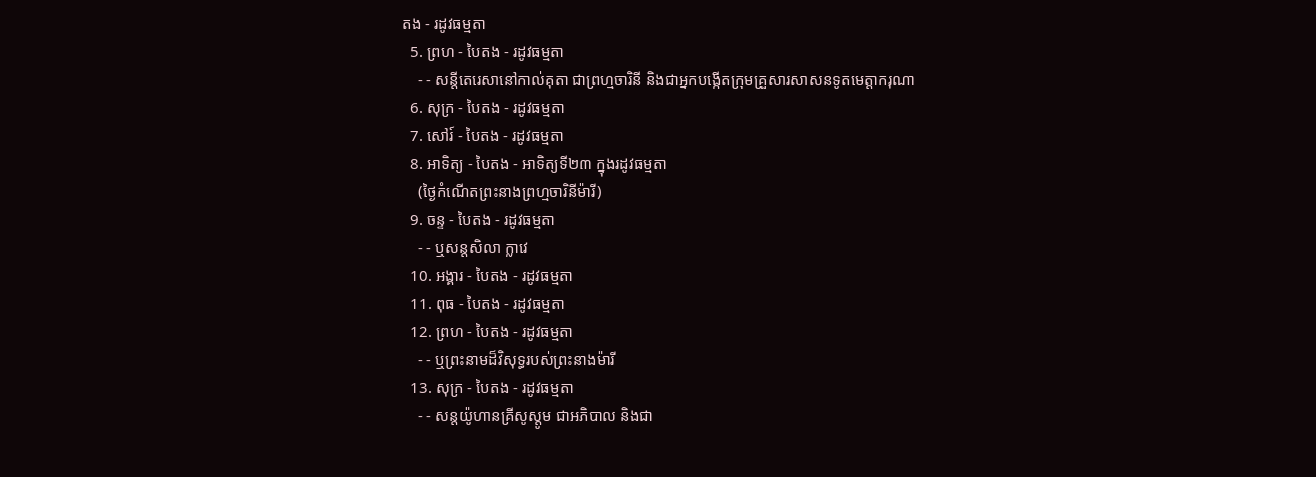តង - រដូវធម្មតា
  5. ព្រហ - បៃតង - រដូវធម្មតា
    - - សន្តីតេរេសានៅកាល់គុតា ជាព្រហ្មចារិនី និងជាអ្នកបង្កើតក្រុមគ្រួសារសាសនទូតមេត្ដាករុណា
  6. សុក្រ - បៃតង - រដូវធម្មតា
  7. សៅរ៍ - បៃតង - រដូវធម្មតា
  8. អាទិត្យ - បៃតង - អាទិត្យទី២៣ ក្នុងរដូវធម្មតា
    (ថ្ងៃកំណើតព្រះនាងព្រហ្មចារិនីម៉ារី)
  9. ចន្ទ - បៃតង - រដូវធម្មតា
    - - ឬសន្តសិលា ក្លាវេ
  10. អង្គារ - បៃតង - រដូវធម្មតា
  11. ពុធ - បៃតង - រដូវធម្មតា
  12. ព្រហ - បៃតង - រដូវធម្មតា
    - - ឬព្រះនាមដ៏វិសុទ្ធរបស់ព្រះនាងម៉ារី
  13. សុក្រ - បៃតង - រដូវធម្មតា
    - - សន្តយ៉ូហានគ្រីសូស្តូម ជាអភិបាល និងជា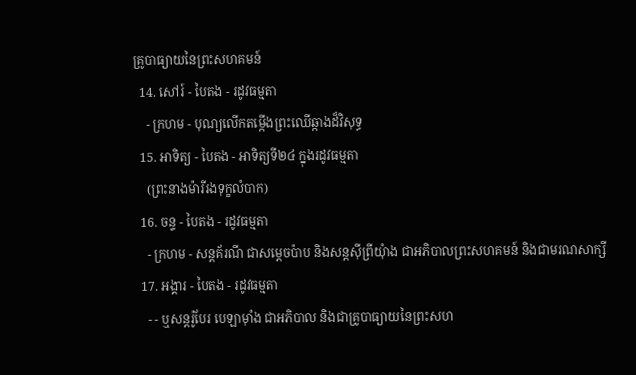គ្រូបាធ្យាយនៃព្រះសហគមន៍
  14. សៅរ៍ - បៃតង - រដូវធម្មតា
    - ក្រហម - បុណ្យលើកតម្កើងព្រះឈើឆ្កាងដ៏វិសុទ្ធ
  15. អាទិត្យ - បៃតង - អាទិត្យទី២៤ ក្នុងរដូវធម្មតា
    (ព្រះនាងម៉ារីរងទុក្ខលំបាក)
  16. ចន្ទ - បៃតង - រដូវធម្មតា
    - ក្រហម - សន្តគ័រណី ជាសម្ដេចប៉ាប និងសន្តស៊ីព្រីយុំាង ជាអភិបាលព្រះសហគមន៍ និងជាមរណសាក្សី
  17. អង្គារ - បៃតង - រដូវធម្មតា
    - - ឬសន្តរ៉ូបែរ បេឡាម៉ាំង ជាអភិបាល និងជាគ្រូបាធ្យាយនៃព្រះសហ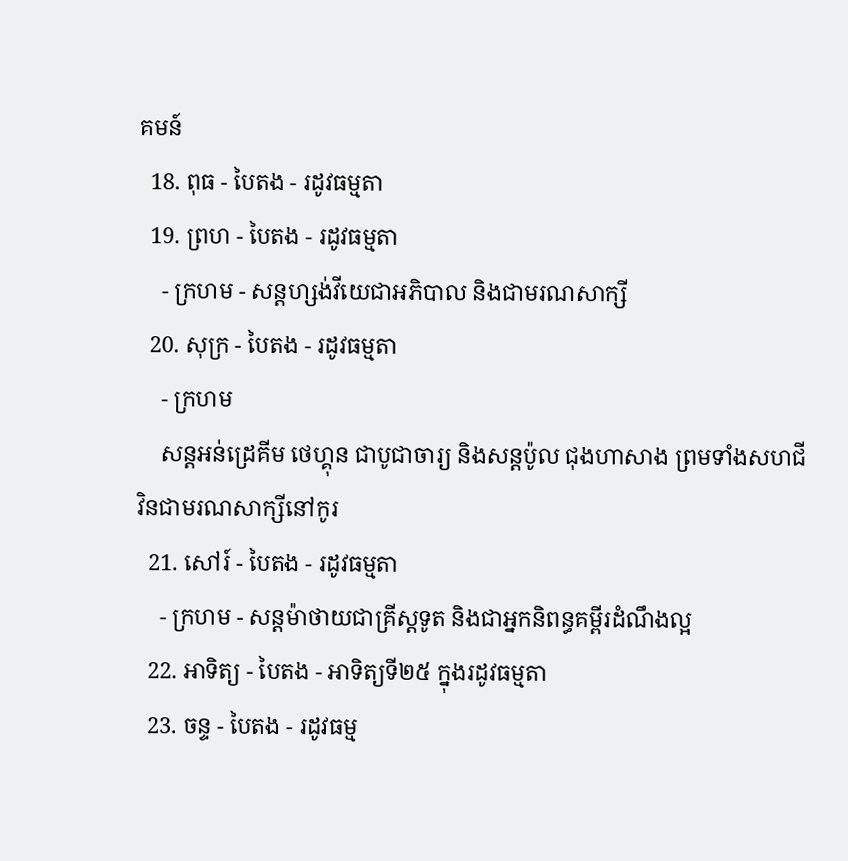គមន៍
  18. ពុធ - បៃតង - រដូវធម្មតា
  19. ព្រហ - បៃតង - រដូវធម្មតា
    - ក្រហម - សន្តហ្សង់វីយេជាអភិបាល និងជាមរណសាក្សី
  20. សុក្រ - បៃតង - រដូវធម្មតា
    - ក្រហម
    សន្តអន់ដ្រេគីម ថេហ្គុន ជាបូជាចារ្យ និងសន្តប៉ូល ជុងហាសាង ព្រមទាំងសហជីវិនជាមរណសាក្សីនៅកូរ
  21. សៅរ៍ - បៃតង - រដូវធម្មតា
    - ក្រហម - សន្តម៉ាថាយជាគ្រីស្តទូត និងជាអ្នកនិពន្ធគម្ពីរដំណឹងល្អ
  22. អាទិត្យ - បៃតង - អាទិត្យទី២៥ ក្នុងរដូវធម្មតា
  23. ចន្ទ - បៃតង - រដូវធម្ម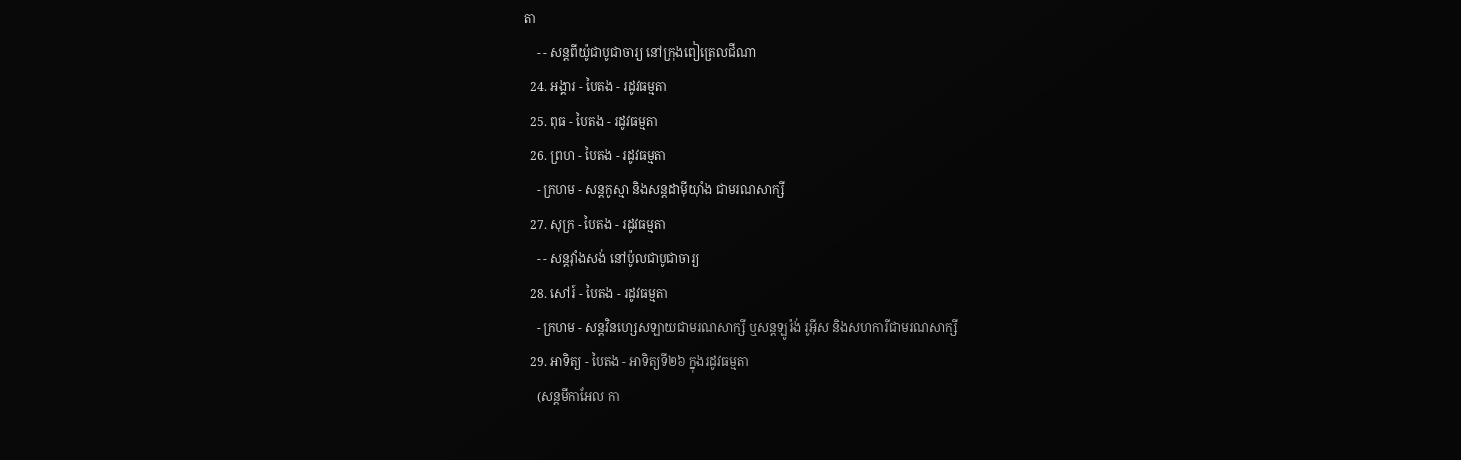តា
    - - សន្តពីយ៉ូជាបូជាចារ្យ នៅក្រុងពៀត្រេលជីណា
  24. អង្គារ - បៃតង - រដូវធម្មតា
  25. ពុធ - បៃតង - រដូវធម្មតា
  26. ព្រហ - បៃតង - រដូវធម្មតា
    - ក្រហម - សន្តកូស្មា និងសន្តដាម៉ីយុាំង ជាមរណសាក្សី
  27. សុក្រ - បៃតង - រដូវធម្មតា
    - - សន្តវុាំងសង់ នៅប៉ូលជាបូជាចារ្យ
  28. សៅរ៍ - បៃតង - រដូវធម្មតា
    - ក្រហម - សន្តវិនហ្សេសឡាយជាមរណសាក្សី ឬសន្តឡូរ៉ង់ រូអ៊ីស និងសហការីជាមរណសាក្សី
  29. អាទិត្យ - បៃតង - អាទិត្យទី២៦ ក្នុងរដូវធម្មតា
    (សន្តមីកាអែល កា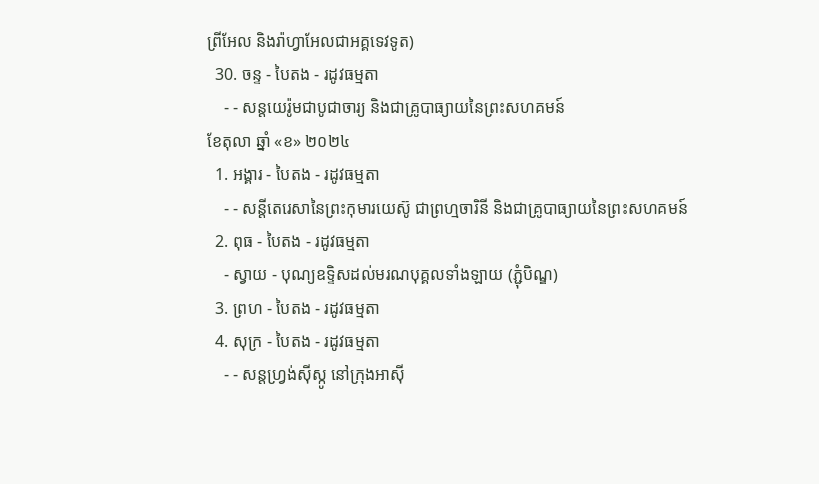ព្រីអែល និងរ៉ាហ្វាអែលជាអគ្គទេវទូត)
  30. ចន្ទ - បៃតង - រដូវធម្មតា
    - - សន្ដយេរ៉ូមជាបូជាចារ្យ និងជាគ្រូបាធ្យាយនៃព្រះសហគមន៍
ខែតុលា ឆ្នាំ «ខ» ២០២៤
  1. អង្គារ - បៃតង - រដូវធម្មតា
    - - សន្តីតេរេសានៃព្រះកុមារយេស៊ូ ជាព្រហ្មចារិនី និងជាគ្រូបាធ្យាយនៃព្រះសហគមន៍
  2. ពុធ - បៃតង - រដូវធម្មតា
    - ស្វាយ - បុណ្យឧទ្ទិសដល់មរណបុគ្គលទាំងឡាយ (ភ្ជុំបិណ្ឌ)
  3. ព្រហ - បៃតង - រដូវធម្មតា
  4. សុក្រ - បៃតង - រដូវធម្មតា
    - - សន្តហ្វ្រង់ស៊ីស្កូ នៅក្រុងអាស៊ី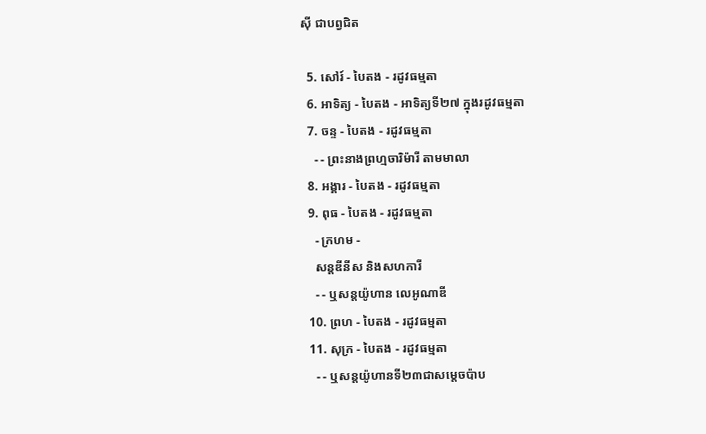ស៊ី ជាបព្វជិត

  5. សៅរ៍ - បៃតង - រដូវធម្មតា
  6. អាទិត្យ - បៃតង - អាទិត្យទី២៧ ក្នុងរដូវធម្មតា
  7. ចន្ទ - បៃតង - រដូវធម្មតា
    - - ព្រះនាងព្រហ្មចារិម៉ារី តាមមាលា
  8. អង្គារ - បៃតង - រដូវធម្មតា
  9. ពុធ - បៃតង - រដូវធម្មតា
    - ក្រហម -
    សន្តឌីនីស និងសហការី
    - - ឬសន្តយ៉ូហាន លេអូណាឌី
  10. ព្រហ - បៃតង - រដូវធម្មតា
  11. សុក្រ - បៃតង - រដូវធម្មតា
    - - ឬសន្តយ៉ូហានទី២៣ជាសម្តេចប៉ាប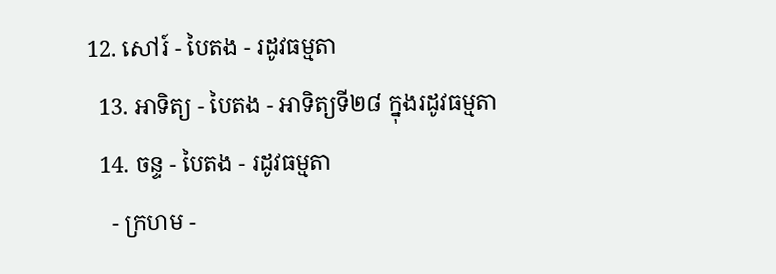12. សៅរ៍ - បៃតង - រដូវធម្មតា
  13. អាទិត្យ - បៃតង - អាទិត្យទី២៨ ក្នុងរដូវធម្មតា
  14. ចន្ទ - បៃតង - រដូវធម្មតា
    - ក្រហម -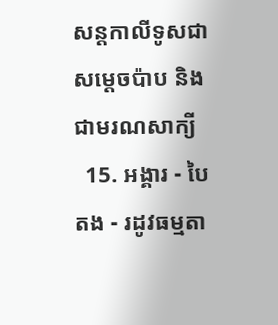សន្ដកាលីទូសជាសម្ដេចប៉ាប និងជាមរណសាក្យី
  15. អង្គារ - បៃតង - រដូវធម្មតា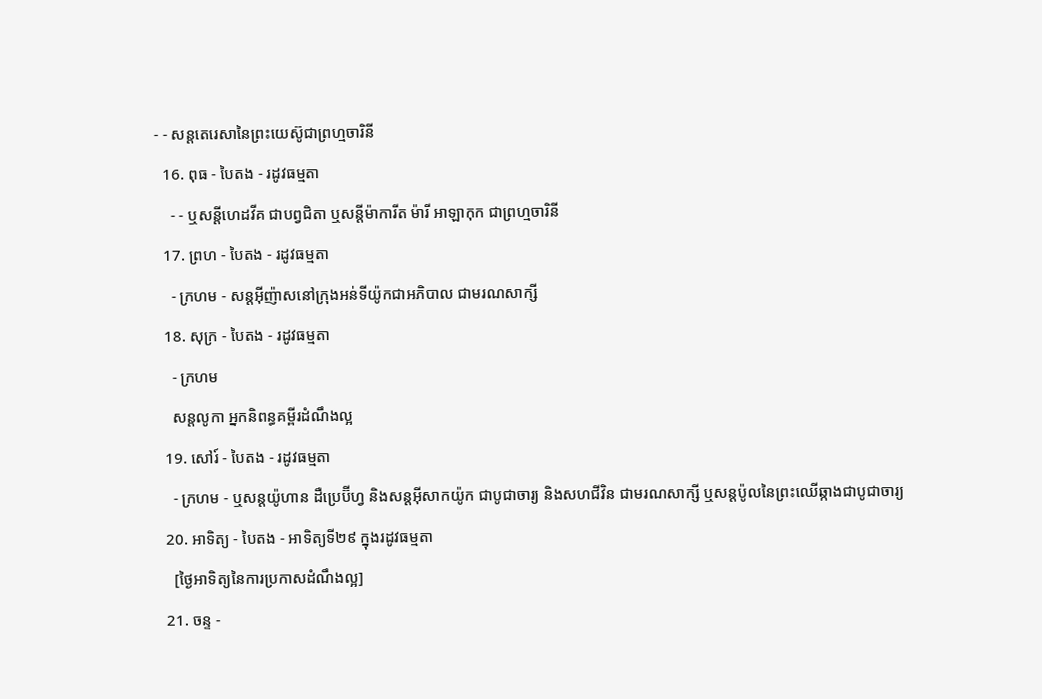- - សន្តតេរេសានៃព្រះយេស៊ូជាព្រហ្មចារិនី
  16. ពុធ - បៃតង - រដូវធម្មតា
    - - ឬសន្ដីហេដវីគ ជាបព្វជិតា ឬសន្ដីម៉ាការីត ម៉ារី អាឡាកុក ជាព្រហ្មចារិនី
  17. ព្រហ - បៃតង - រដូវធម្មតា
    - ក្រហម - សន្តអ៊ីញ៉ាសនៅក្រុងអន់ទីយ៉ូកជាអភិបាល ជាមរណសាក្សី
  18. សុក្រ - បៃតង - រដូវធម្មតា
    - ក្រហម
    សន្តលូកា អ្នកនិពន្ធគម្ពីរដំណឹងល្អ
  19. សៅរ៍ - បៃតង - រដូវធម្មតា
    - ក្រហម - ឬសន្ដយ៉ូហាន ដឺប្រេប៊ីហ្វ និងសន្ដអ៊ីសាកយ៉ូក ជាបូជាចារ្យ និងសហជីវិន ជាមរណសាក្សី ឬសន្ដប៉ូលនៃព្រះឈើឆ្កាងជាបូជាចារ្យ
  20. អាទិត្យ - បៃតង - អាទិត្យទី២៩ ក្នុងរដូវធម្មតា
    [ថ្ងៃអាទិត្យនៃការប្រកាសដំណឹងល្អ]
  21. ចន្ទ -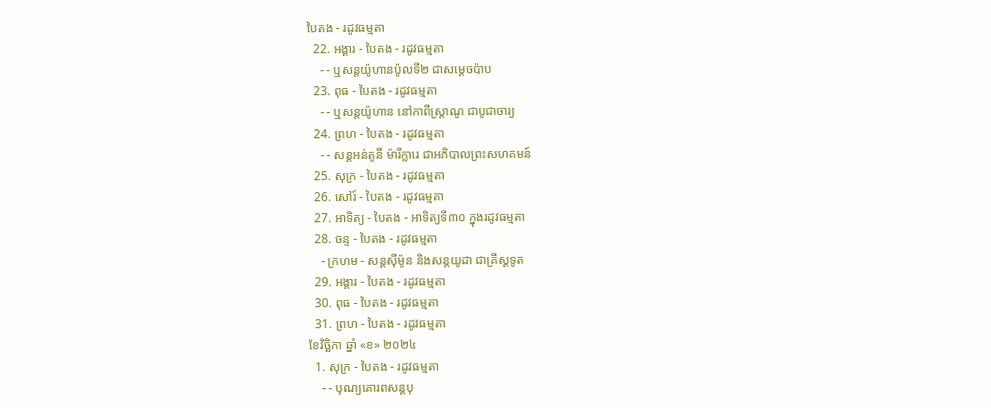បៃតង - រដូវធម្មតា
  22. អង្គារ - បៃតង - រដូវធម្មតា
    - - ឬសន្តយ៉ូហានប៉ូលទី២ ជាសម្ដេចប៉ាប
  23. ពុធ - បៃតង - រដូវធម្មតា
    - - ឬសន្ដយ៉ូហាន នៅកាពីស្រ្ដាណូ ជាបូជាចារ្យ
  24. ព្រហ - បៃតង - រដូវធម្មតា
    - - សន្តអន់តូនី ម៉ារីក្លារេ ជាអភិបាលព្រះសហគមន៍
  25. សុក្រ - បៃតង - រដូវធម្មតា
  26. សៅរ៍ - បៃតង - រដូវធម្មតា
  27. អាទិត្យ - បៃតង - អាទិត្យទី៣០ ក្នុងរដូវធម្មតា
  28. ចន្ទ - បៃតង - រដូវធម្មតា
    - ក្រហម - សន្ដស៊ីម៉ូន និងសន្ដយូដា ជាគ្រីស្ដទូត
  29. អង្គារ - បៃតង - រដូវធម្មតា
  30. ពុធ - បៃតង - រដូវធម្មតា
  31. ព្រហ - បៃតង - រដូវធម្មតា
ខែវិច្ឆិកា ឆ្នាំ «ខ» ២០២៤
  1. សុក្រ - បៃតង - រដូវធម្មតា
    - - បុណ្យគោរពសន្ដបុ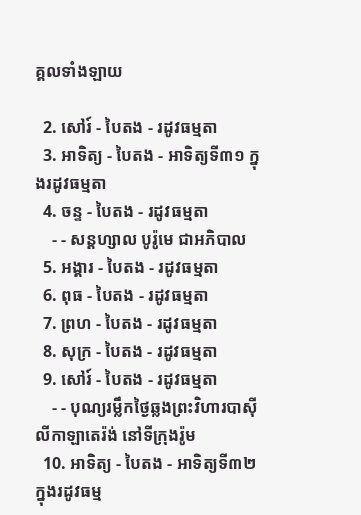គ្គលទាំងឡាយ

  2. សៅរ៍ - បៃតង - រដូវធម្មតា
  3. អាទិត្យ - បៃតង - អាទិត្យទី៣១ ក្នុងរដូវធម្មតា
  4. ចន្ទ - បៃតង - រដូវធម្មតា
    - - សន្ដហ្សាល បូរ៉ូមេ ជាអភិបាល
  5. អង្គារ - បៃតង - រដូវធម្មតា
  6. ពុធ - បៃតង - រដូវធម្មតា
  7. ព្រហ - បៃតង - រដូវធម្មតា
  8. សុក្រ - បៃតង - រដូវធម្មតា
  9. សៅរ៍ - បៃតង - រដូវធម្មតា
    - - បុណ្យរម្លឹកថ្ងៃឆ្លងព្រះវិហារបាស៊ីលីកាឡាតេរ៉ង់ នៅទីក្រុងរ៉ូម
  10. អាទិត្យ - បៃតង - អាទិត្យទី៣២ ក្នុងរដូវធម្ម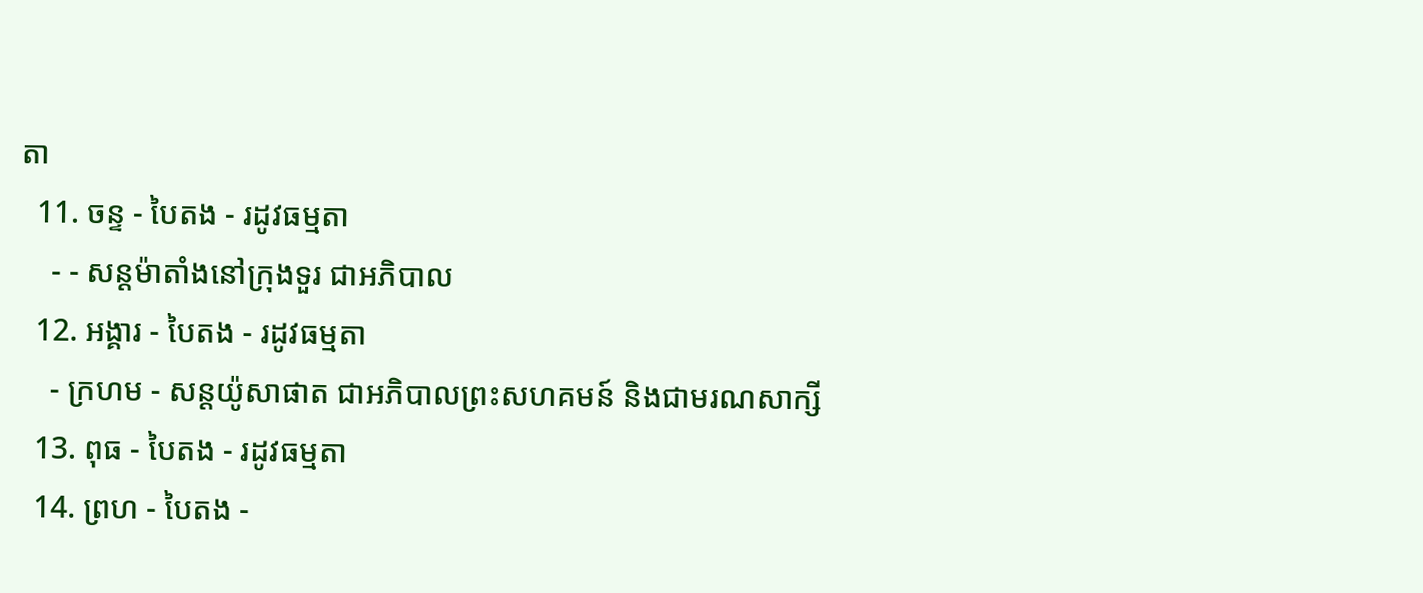តា
  11. ចន្ទ - បៃតង - រដូវធម្មតា
    - - សន្ដម៉ាតាំងនៅក្រុងទួរ ជាអភិបាល
  12. អង្គារ - បៃតង - រដូវធម្មតា
    - ក្រហម - សន្ដយ៉ូសាផាត ជាអភិបាលព្រះសហគមន៍ និងជាមរណសាក្សី
  13. ពុធ - បៃតង - រដូវធម្មតា
  14. ព្រហ - បៃតង -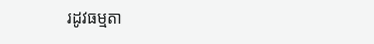រដូវធម្មតា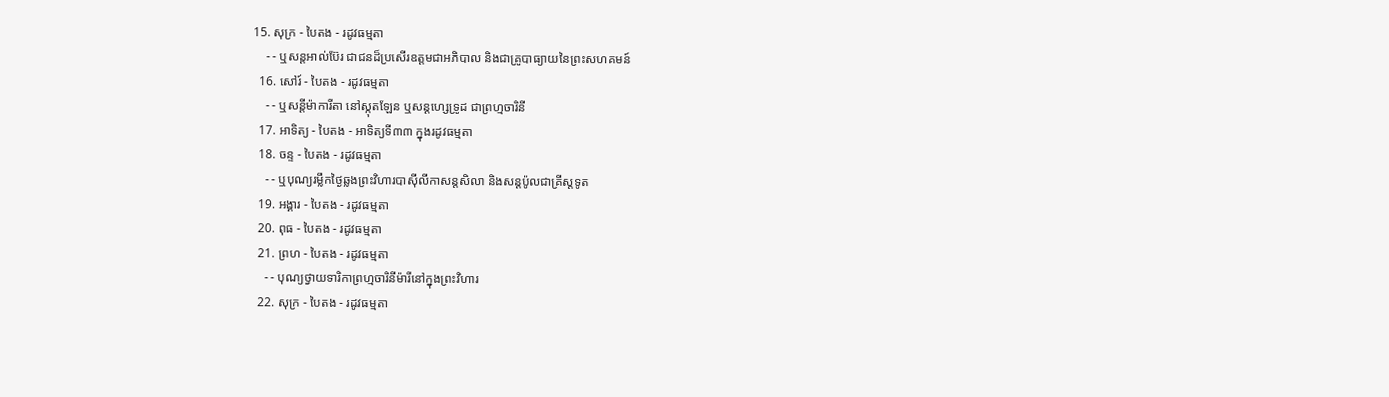15. សុក្រ - បៃតង - រដូវធម្មតា
    - - ឬសន្ដអាល់ប៊ែរ ជាជនដ៏ប្រសើរឧត្ដមជាអភិបាល និងជាគ្រូបាធ្យាយនៃព្រះសហគមន៍
  16. សៅរ៍ - បៃតង - រដូវធម្មតា
    - - ឬសន្ដីម៉ាការីតា នៅស្កុតឡែន ឬសន្ដហ្សេទ្រូដ ជាព្រហ្មចារិនី
  17. អាទិត្យ - បៃតង - អាទិត្យទី៣៣ ក្នុងរដូវធម្មតា
  18. ចន្ទ - បៃតង - រដូវធម្មតា
    - - ឬបុណ្យរម្លឹកថ្ងៃឆ្លងព្រះវិហារបាស៊ីលីកាសន្ដសិលា និងសន្ដប៉ូលជាគ្រីស្ដទូត
  19. អង្គារ - បៃតង - រដូវធម្មតា
  20. ពុធ - បៃតង - រដូវធម្មតា
  21. ព្រហ - បៃតង - រដូវធម្មតា
    - - បុណ្យថ្វាយទារិកាព្រហ្មចារិនីម៉ារីនៅក្នុងព្រះវិហារ
  22. សុក្រ - បៃតង - រដូវធម្មតា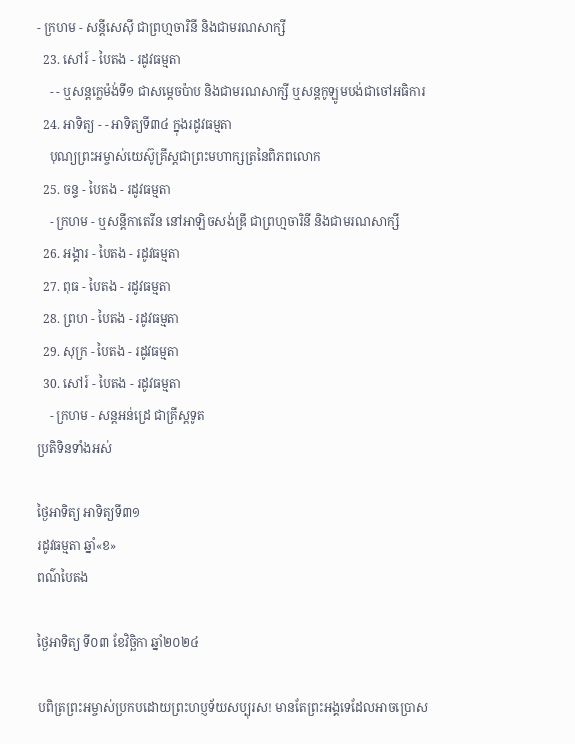- ក្រហម - សន្ដីសេស៊ី ជាព្រហ្មចារិនី និងជាមរណសាក្សី
  23. សៅរ៍ - បៃតង - រដូវធម្មតា
    - - ឬសន្ដក្លេម៉ង់ទី១ ជាសម្ដេចប៉ាប និងជាមរណសាក្សី ឬសន្ដកូឡូមបង់ជាចៅអធិការ
  24. អាទិត្យ - - អាទិត្យទី៣៤ ក្នុងរដូវធម្មតា
    បុណ្យព្រះអម្ចាស់យេស៊ូគ្រីស្ដជាព្រះមហាក្សត្រនៃពិភពលោក
  25. ចន្ទ - បៃតង - រដូវធម្មតា
    - ក្រហម - ឬសន្ដីកាតេរីន នៅអាឡិចសង់ឌ្រី ជាព្រហ្មចារិនី និងជាមរណសាក្សី
  26. អង្គារ - បៃតង - រដូវធម្មតា
  27. ពុធ - បៃតង - រដូវធម្មតា
  28. ព្រហ - បៃតង - រដូវធម្មតា
  29. សុក្រ - បៃតង - រដូវធម្មតា
  30. សៅរ៍ - បៃតង - រដូវធម្មតា
    - ក្រហម - សន្ដអន់ដ្រេ ជាគ្រីស្ដទូត
ប្រតិទិនទាំងអស់

ថ្ងៃអាទិត្យ អាទិត្យទី៣១
រដូវធម្មតា ឆ្នាំ«ខ»
ពណ៌បៃតង

ថ្ងៃអាទិត្យ ទី០៣ ខែវិច្ឆិកា ឆ្នាំ២០២៤

បពិត្រព្រះអម្ចាស់ប្រកបដោយព្រះហប្ញទ័យសប្បុរស! មានតែព្រះអង្គទេដែលអាចប្រោស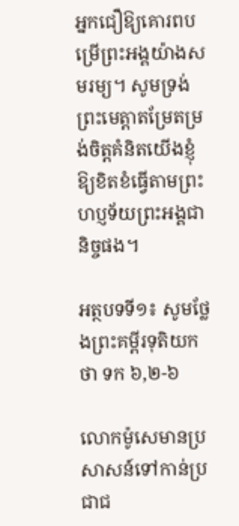អ្នកជឿឱ្យគោរពបម្រើព្រះអង្គយ៉ាងសមរម្យ។ សូមទ្រង់ព្រះមេត្តាតម្រែតម្រង់ចិត្តគំនិតយើងខ្ញុំឱ្យខិតខំធ្វើតាមព្រះហប្ញទ័យព្រះអង្គជានិច្ចផង។

អត្ថបទទី១៖ សូមថ្លែងព្រះគម្ពីរទុតិយកថា ទក ៦,២-៦

លោកម៉ូសេមានប្រសាសន៍ទៅកាន់ប្រជាជ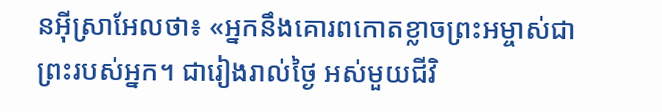នអុីស្រាអែលថា៖ «អ្នកនឹងគោរពកោតខ្លាចព្រះអម្ចាស់ជាព្រះរបស់អ្នក។ ជារៀងរាល់ថ្ងៃ អស់មួយជីវិ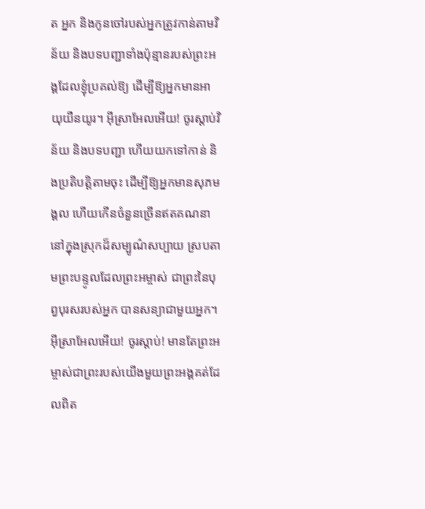ត អ្នក និងកូនចៅរបស់អ្នកត្រូវកាន់តាមវិន័យ និងបទបញ្ជាទាំងប៉ុន្មានរបស់ព្រះអង្គដែលខ្ញុំប្រគល់ឱ្យ ដើម្បីឱ្យអ្នកមានអាយុយឺនយូរ។ អុីស្រាអែលអើយ! ចូរស្តាប់វិន័យ និងបទបញ្ជា ហើយយកទៅកាន់ និងប្រតិបត្តិតាមចុះ ដើម្បីឱ្យអ្នកមានសុភមង្គល ហើយកើនចំនួនច្រើនឥតគណនា នៅក្នុងស្រុកដ៏សម្បូណ៌សប្បាយ ស្របតាមព្រះបន្ទូលដែលព្រះអម្ចាស់ ជាព្រះនៃបុព្វបុរសរបស់អ្នក បានសន្យាជាមួយអ្នក។ អុីស្រាអែលអើយ! ចូរស្តាប់! មានតែព្រះអម្ចាស់ជាព្រះរបស់យើងមួយព្រះអង្គគត់ដែលពិត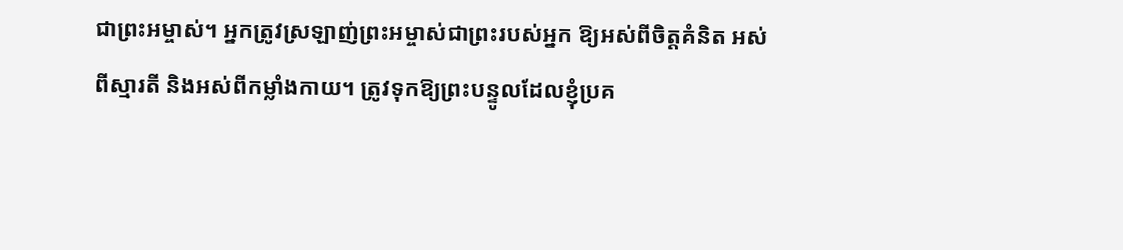ជាព្រះអម្ចាស់។ អ្នកត្រូវស្រឡាញ់ព្រះអម្ចាស់ជាព្រះរបស់អ្នក ឱ្យអស់ពីចិត្តគំនិត អស់ពីស្មារតី និងអស់ពីកម្លាំងកាយ។ ត្រូវទុកឱ្យព្រះបន្ទូលដែលខ្ញុំប្រគ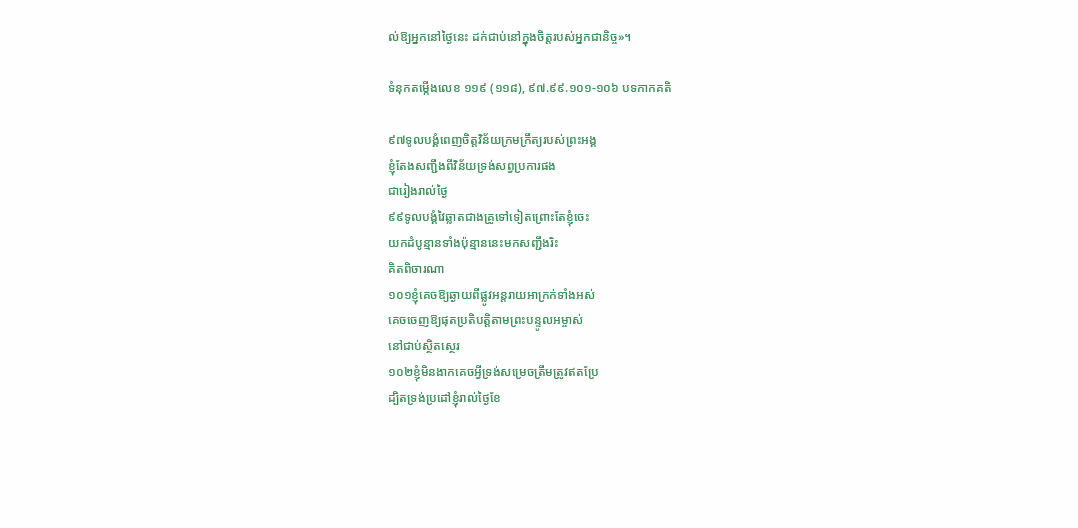ល់ឱ្យអ្នកនៅថ្ងៃនេះ ដក់ជាប់នៅក្នុងចិត្តរបស់អ្នកជានិច្ច»។

ទំនុកតម្កើងលេខ ១១៩ (១១៨), ៩៧.៩៩.១០១-១០៦ បទកាកគតិ

៩៧ទូលបង្គំពេញចិត្តវិន័យក្រមក្រឹត្យរបស់ព្រះអង្គ
ខ្ញុំតែងសញ្ជឹងពីវិន័យទ្រង់សព្វប្រការផង
ជារៀងរាល់ថ្ងៃ
៩៩ទូលបង្គំវៃឆ្លាតជាងគ្រូទៅទៀតព្រោះតែខ្ញុំចេះ
យកដំបូន្មានទាំងប៉ុន្មាននេះមកសញ្ជឹងរិះ
គិតពិចារណា
១០១ខ្ញុំគេចឱ្យឆ្ងាយពីផ្លូវអន្តរាយអាក្រក់ទាំងអស់
គេចចេញឱ្យផុតប្រតិបត្តិតាមព្រះបន្ទូលអម្ចាស់
នៅជាប់ស្ថិតស្ថេរ
១០២ខ្ញុំមិនងាកគេចអ្វីទ្រង់សម្រេចត្រឹមត្រូវឥតប្រែ
ដ្បិតទ្រង់ប្រដៅខ្ញុំរាល់ថ្ងៃខែ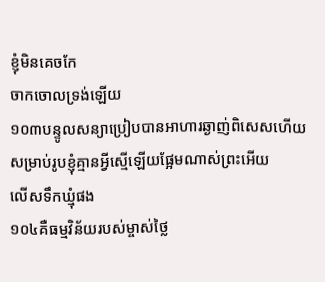ខ្ញុំមិនគេចកែ
ចាកចោលទ្រង់ឡើយ
១០៣បន្ទូលសន្យាប្រៀបបានអាហារឆ្ងាញ់ពិសេសហើយ
សម្រាប់រូបខ្ញុំគ្មានអ្វីស្មើឡើយផ្អែមណាស់ព្រះអើយ
លើសទឹកឃ្មុំផង
១០៤គឺធម្មវិន័យរបស់ម្ចាស់ថ្លៃ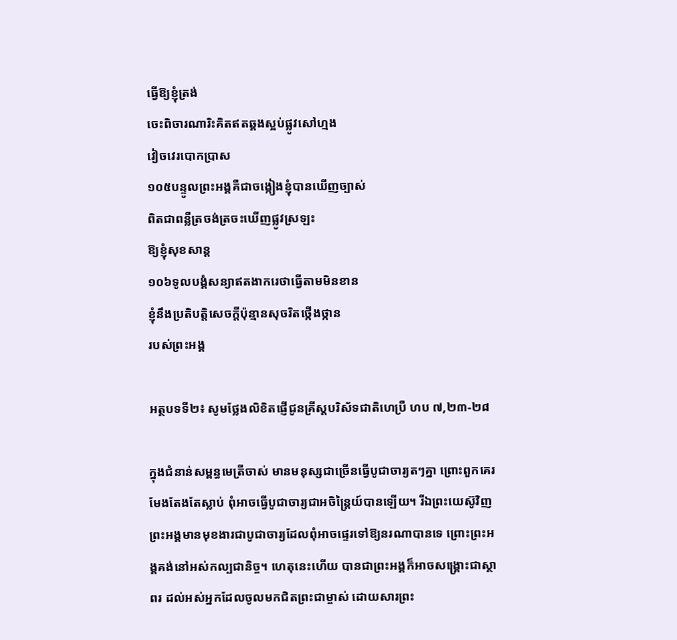ធ្វើឱ្យខ្ញុំត្រង់
ចេះពិចារណារិះគិតឥតឆ្គងស្អប់ផ្លូវសៅហ្មង
វៀចវេរបោកប្រាស
១០៥បន្ទូលព្រះអង្គគឺជាចង្កៀងខ្ញុំបានឃើញច្បាស់
ពិតជាពន្លឺត្រចង់ត្រចះឃើញផ្លូវស្រឡះ
ឱ្យខ្ញុំសុខសាន្ត
១០៦ទូលបង្គំសន្យាឥតងាករេថាធ្វើតាមមិនខាន
ខ្ញុំនឹងប្រតិបត្តិសេចក្តីប៉ុន្មានសុចរិតថ្កើងថ្កាន
របស់ព្រះអង្គ

អត្ថបទទី២៖ សូមថ្លែងលិខិតផ្ញើជូនគ្រីស្តបរិស័ទជាតិហេប្រឺ ហប ៧,២៣-២៨

ក្នុងជំនាន់សម្ពន្ធមេត្រីចាស់ មានមនុស្សជាច្រើនធ្វើបូជាចារ្យតៗគ្នា ព្រោះពួកគេរមែងតែងតែស្លាប់ ពុំអាចធ្វើបូជាចារ្យជាអចិន្ត្រៃយ៍បានឡើយ។ រីឯព្រះយេស៊ូវិញ ព្រះអង្គមានមុខងារជាបូជាចារ្យដែលពុំអាចផ្ទេរទៅឱ្យនរណាបានទេ ព្រោះព្រះអង្គគង់នៅអស់កល្បជានិច្ច។ ហេតុនេះហើយ បានជាព្រះអង្គក៏អាចសង្គ្រោះជាស្ថាពរ ដល់អស់អ្នកដែលចូលមកជិតព្រះជាម្ចាស់ ដោយសារព្រះ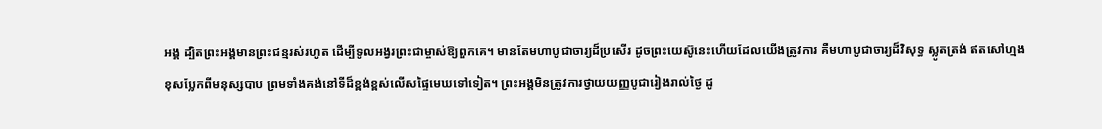អង្គ ដ្បិតព្រះអង្គមានព្រះជន្មរស់រហូត ដើម្បីទូលអង្វរព្រះជាម្ចាស់ឱ្យពួកគេ។ មានតែមហាបូជាចារ្យដ៏ប្រសើរ ដូចព្រះយេស៊ូនេះហើយដែលយើងត្រូវការ គឺមហាបូជាចារ្យដ៏វិសុទ្ធ ស្លូតត្រង់ ឥតសៅហ្មង ខុសប្លែកពីមនុស្សបាប ព្រមទាំងគង់នៅទីដ៏ខ្ពង់ខ្ពស់លើសផ្ទៃមេឃទៅទៀត។ ព្រះអង្គមិនត្រូវការថ្វាយយញ្ញបូជារៀងរាល់ថ្ងៃ ដូ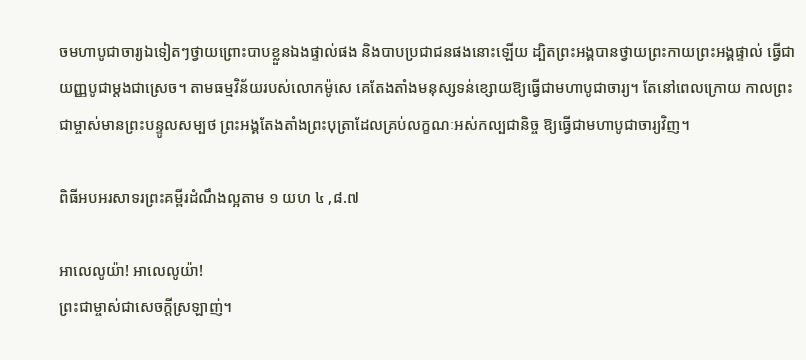ចមហាបូជាចារ្យឯទៀតៗថ្វាយព្រោះបាបខ្លួនឯងផ្ទាល់ផង និងបាបប្រជាជនផងនោះឡើយ ដ្បិតព្រះអង្គបានថ្វាយព្រះកាយព្រះអង្គផ្ទាល់ ធ្វើជាយញ្ញបូជាម្តងជាស្រេច។ តាមធម្មវិន័យរបស់លោកម៉ូសេ គេតែងតាំងមនុស្សទន់ខ្សោយឱ្យធ្វើជាមហាបូជាចារ្យ។ តែនៅពេលក្រោយ កាលព្រះជាម្ចាស់មានព្រះបន្ទូលសម្បថ ព្រះអង្គតែងតាំងព្រះបុត្រាដែលគ្រប់លក្ខណៈអស់កល្បជានិច្ច ឱ្យធ្វើជាមហាបូជាចារ្យវិញ។

ពិធីអបអរសាទរព្រះគម្ពីរដំណឹងល្អតាម ១ យហ ៤ ,៨.៧

អាលេលូយ៉ា! អាលេលូយ៉ា!
ព្រះជាម្ចាស់ជាសេចក្តីស្រឡាញ់។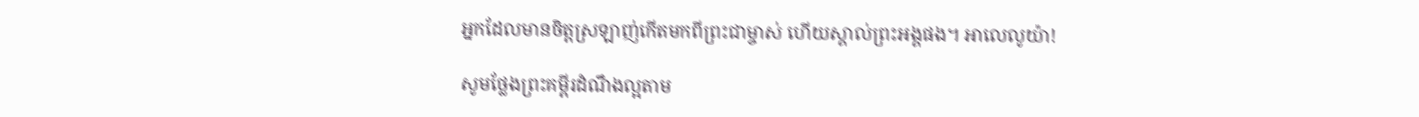អ្នកដែលមានចិត្តស្រឡាញ់កើតមកពីព្រះជាម្ចាស់ ហើយស្គាល់ព្រះអង្គផង។ អាលេលូយ៉ា!

សូមថ្លែងព្រះគម្ពីរដំណឹងល្អតាម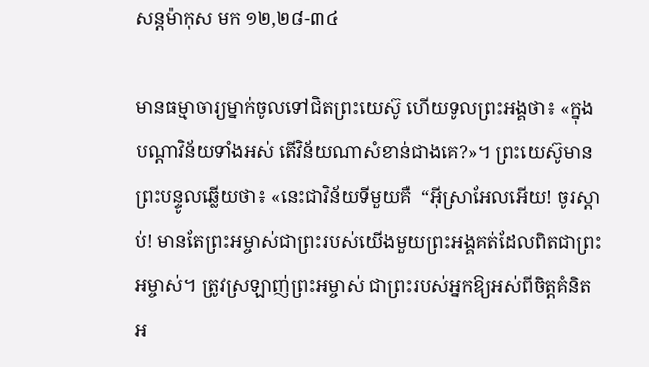សន្តម៉ាកុស មក ១២,២៨-៣៤

មានធម្មាចារ្យម្នាក់ចូលទៅជិតព្រះយេស៊ូ ហើយទូលព្រះអង្គថា៖ «ក្នុងបណ្តាវិន័យទាំងអស់ តើវិន័យណាសំខាន់ជាងគេ?»។ ព្រះយេស៊ូមានព្រះបន្ទូលឆ្លើយថា៖ «នេះជាវិន័យទីមួយគឺ  “អុីស្រាអែលអើយ! ចូរស្តាប់! មានតែព្រះអម្ចាស់ជាព្រះរបស់យើងមួយព្រះអង្គគត់ដែលពិតជាព្រះអម្ចាស់។ ត្រូវស្រឡាញ់ព្រះអម្ចាស់ ជាព្រះរបស់អ្នកឱ្យអស់ពីចិត្តគំនិត អ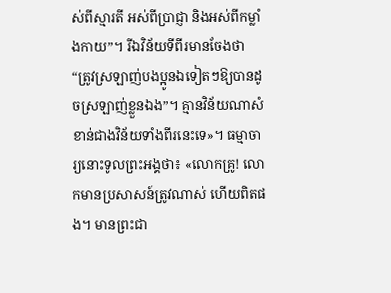ស់ពីស្មារតី អស់ពីប្រាជ្ញា និងអស់ពីកម្លាំងកាយ”។ រីឯវិន័យទីពីរមានចែងថា “ត្រូវស្រឡាញ់បងប្អូនឯទៀតៗឱ្យបានដូចស្រឡាញ់ខ្លួនឯង”។ គ្មានវិន័យណាសំខាន់ជាងវិន័យទាំងពីរនេះទេ»។ ធម្មាចារ្យនោះទូលព្រះអង្គថា៖ «លោកគ្រូ! លោកមានប្រសាសន៍ត្រូវណាស់ ហើយពិតផង។ មានព្រះជា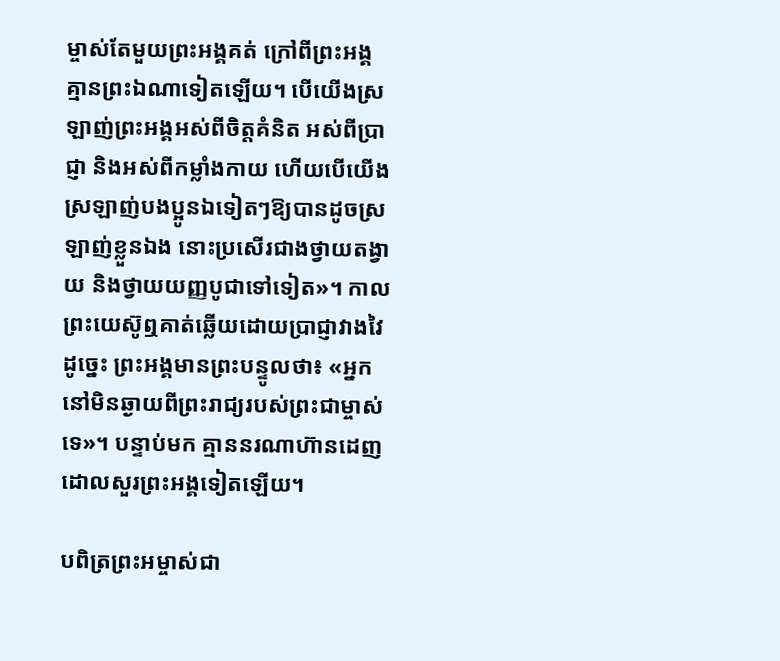ម្ចាស់តែមួយព្រះអង្គគត់ ក្រៅពីព្រះអង្គ គ្មានព្រះឯណាទៀតឡើយ។ បើយើងស្រឡាញ់ព្រះអង្គអស់ពីចិត្តគំនិត អស់ពីប្រាជ្ញា និងអស់ពីកម្លាំងកាយ ហើយបើយើងស្រឡាញ់បងប្អូនឯទៀតៗឱ្យបានដូចស្រឡាញ់ខ្លួនឯង នោះប្រសើរជាងថ្វាយតង្វាយ និងថ្វាយយញ្ញបូជាទៅទៀត»។ កាលព្រះយេស៊ូឮគាត់ឆ្លើយដោយប្រាជ្ញាវាងវៃដូច្នេះ ព្រះអង្គមានព្រះបន្ទូលថា៖ «អ្នកនៅមិនឆ្ងាយពីព្រះរាជ្យរបស់ព្រះជាម្ចាស់ទេ»។ បន្ទាប់មក គ្មាននរណាហ៊ានដេញដោលសួរព្រះអង្គទៀតឡើយ។

បពិត្រព្រះអម្ចាស់ជា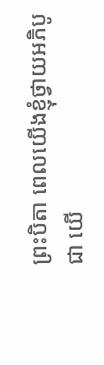ព្រះបិតា ពេលយើងខ្ញុំថ្វាយអភិបូជា យើ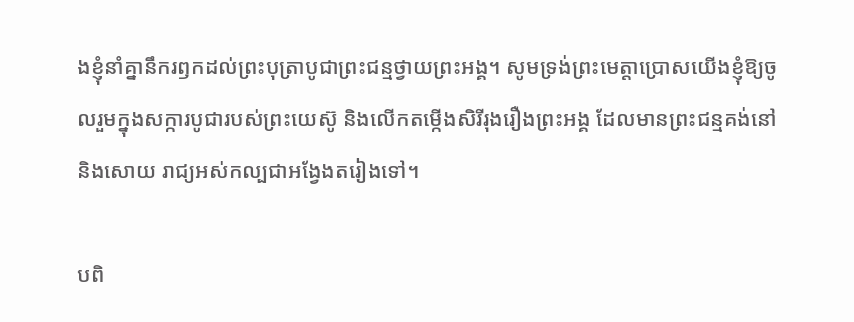ងខ្ញុំនាំគ្នានឹករឭកដល់ព្រះបុត្រាបូជាព្រះជន្មថ្វាយព្រះអង្គ។ សូមទ្រង់ព្រះមេត្តាប្រោសយើងខ្ញុំឱ្យចូលរួមក្នុងសក្ការបូជារបស់ព្រះយេស៊ូ និងលើកតម្កើងសិរីរុងរឿងព្រះអង្គ ដែលមានព្រះជន្មគង់នៅ និងសោយ រាជ្យអស់កល្បជាអង្វែងតរៀងទៅ។

បពិ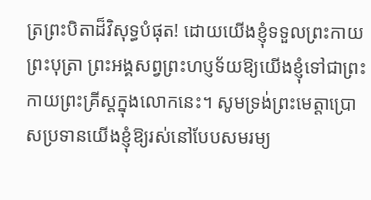ត្រព្រះបិតាដ៏វិសុទ្ធបំផុត! ដោយយើងខ្ញុំទទួលព្រះកាយព្រះបុត្រា ព្រះអង្គសព្វព្រះហប្ញទ័យឱ្យយើងខ្ញុំទៅជាព្រះកាយព្រះគ្រីស្តក្នុងលោកនេះ។ សូមទ្រង់ព្រះមេត្តាប្រោសប្រទានយើងខ្ញុំឱ្យរស់នៅបែបសមរម្យ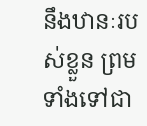នឹងឋានៈរបស់ខ្លួន ព្រមទាំងទៅជា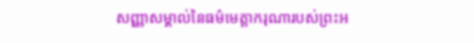សញ្ញាសម្គាល់នៃធម៌មេត្តាករុណារបស់ព្រះអ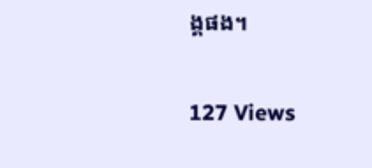ង្គផង។

127 Views